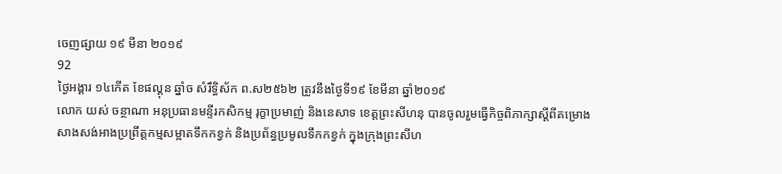ចេញផ្សាយ ១៩ មីនា ២០១៩
92
ថ្ងៃអង្គារ ១៤កើត ខែផល្គុន ឆ្នាំច សំរឹទ្ធិស័ក ព.ស២៥៦២ ត្រូវនឹងថ្ងៃទី១៩ ខែមីនា ឆ្នាំ២០១៩
លោក យស់ ចន្ថាណា អនុប្រធានមន្ទីរកសិកម្ម រុក្ខាប្រមាញ់ និងនេសាទ ខេត្តព្រះសីហនុ បានចូលរួមធ្វើកិច្ចពិភាក្សាស្តីពីគម្រោងសាងសង់អាងប្រព្រឹត្តកម្មសម្អាតទឹកកខ្វក់ និងប្រព័ន្ធប្រមូលទឹកកខ្វក់ ក្នុងក្រុងព្រះសីហ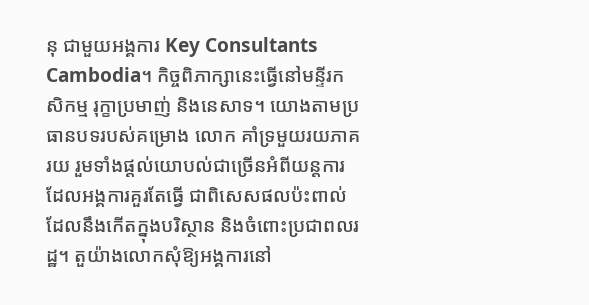នុ ជាមួយអង្គការ Key Consultants Cambodia។ កិច្ចពិភាក្សានេះធ្វើនៅមន្ទីរកសិកម្ម រុក្ខាប្រមាញ់ និងនេសាទ។ យោងតាមប្រធានបទរបស់គម្រោង លោក គាំទ្រមួយរយភាគរយ រួមទាំងផ្តល់យោបល់ជាច្រើនអំពីយន្តការដែលអង្គការគួរតែធ្វើ ជាពិសេសផលប៉ះពាល់ដែលនឹងកើតក្នុងបរិស្ថាន និងចំពោះប្រជាពលរដ្ឋ។ តួយ៉ាងលោកសុំឱ្យអង្គការនៅ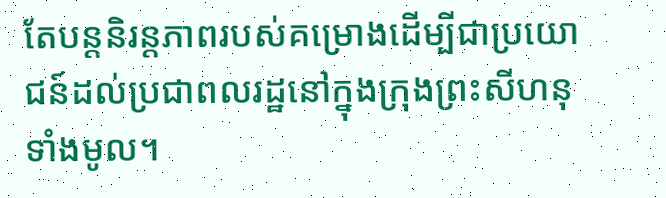តែបន្តនិរន្តភាពរបស់គម្រោងដើម្បីជាប្រយោជន៍ដល់ប្រជាពលរដ្ឋនៅក្នុងក្រុងព្រះសីហនុទាំងមូល។